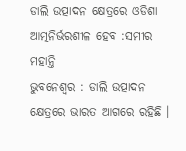ଡାଲି ଉତ୍ପାଦନ କ୍ଷେତ୍ରରେ ଓଡିଶା ଆତ୍ମନିର୍ଭରଶୀଳ ହେବ :ସମୀର ମହାନ୍ତି
ଭୁବନେଶ୍ୱର : ଡାଲି ଉତ୍ପାଦନ କ୍ଷେତ୍ରରେ ଭାରତ ଆଗରେ ରହିଛି ।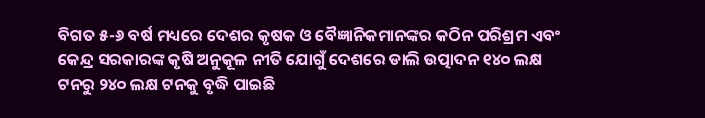ବିଗତ ୫-୬ ବର୍ଷ ମଧ୍ୟରେ ଦେଶର କୃଷକ ଓ ବୈଜ୍ଞାନିକମାନଙ୍କର କଠିନ ପରିଶ୍ରମ ଏବଂ କେନ୍ଦ୍ର ସରକାରଙ୍କ କୃଷି ଅନୁକୂଳ ନୀତି ଯୋଗୁଁ ଦେଶରେ ଡାଲି ଉତ୍ପାଦନ ୧୪୦ ଲକ୍ଷ ଟନରୁ ୨୪୦ ଲକ୍ଷ ଟନକୁ ବୃଦ୍ଧି ପାଇଛି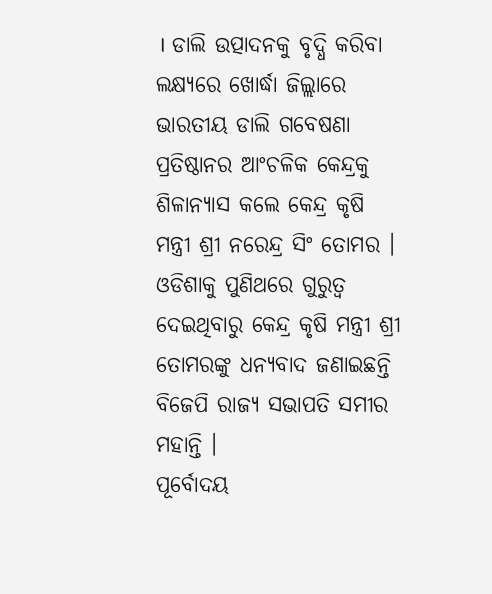। ଡାଲି ଉତ୍ପାଦନକୁ ବୃଦ୍ଧି କରିବା ଲକ୍ଷ୍ୟରେ ଖୋର୍ଦ୍ଧା ଜିଲ୍ଲାରେ ଭାରତୀୟ ଡାଲି ଗବେଷଣା ପ୍ରତିଷ୍ଠାନର ଆଂଚଳିକ କେନ୍ଦ୍ରକୁ ଶିଳାନ୍ୟାସ କଲେ କେନ୍ଦ୍ର କୃଷି ମନ୍ତ୍ରୀ ଶ୍ରୀ ନରେନ୍ଦ୍ର ସିଂ ତୋମର । ଓଡିଶାକୁ ପୁଣିଥରେ ଗୁରୁତ୍ୱ ଦେଇଥିବାରୁ କେନ୍ଦ୍ର କୃଷି ମନ୍ତ୍ରୀ ଶ୍ରୀ ତୋମରଙ୍କୁ ଧନ୍ୟବାଦ ଜଣାଇଛନ୍ତି ବିଜେପି ରାଜ୍ୟ ସଭାପତି ସମୀର ମହାନ୍ତି ।
ପୂର୍ବୋଦୟ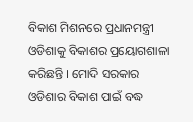ବିକାଶ ମିଶନରେ ପ୍ରଧାନମନ୍ତ୍ରୀ ଓଡିଶାକୁ ବିକାଶର ପ୍ରୟୋଗଶାଳା କରିଛନ୍ତି । ମୋଦି ସରକାର ଓଡିଶାର ବିକାଶ ପାଇଁ ବଦ୍ଧ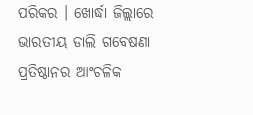ପରିକର । ଖୋର୍ଦ୍ଧା ଜିଲ୍ଲାରେ ଭାରତୀୟ ଡାଲି ଗବେଷଣା ପ୍ରତିଷ୍ଠାନର ଆଂଚଳିକ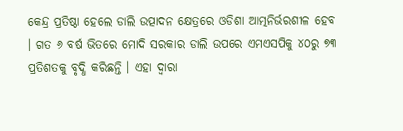କେନ୍ଦ୍ର ପ୍ରତିଷ୍ଠା ହେଲେ ଡାଲି ଉତ୍ପାଦନ କ୍ଷେତ୍ରରେ ଓଡିଶା ଆତ୍ମନିର୍ଭରଶୀଳ ହେବ । ଗତ ୬ ବର୍ଷ ଭିତରେ ମୋଦି ସରକାର ଡାଲି ଉପରେ ଏମଏସପିକୁ ୪୦ରୁ ୭୩ ପ୍ରତିଶତକୁ ବୃଦ୍ଧି କରିଛନ୍ତି । ଏହା ଦ୍ୱାରା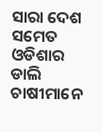ସାରା ଦେଶ ସମେତ ଓଡିଶାର ଡାଲି ଚାଷୀମାନେ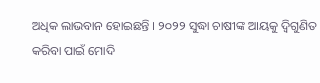ଅଧିକ ଲାଭବାନ ହୋଇଛନ୍ତି । ୨୦୨୨ ସୁଦ୍ଧା ଚାଷୀଙ୍କ ଆୟକୁ ଦ୍ୱିଗୁଣିତ କରିବା ପାଇଁ ମୋଦି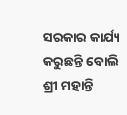ସରକାର କାର୍ଯ୍ୟ କରୁଛନ୍ତି ବୋଲି ଶ୍ରୀ ମହାନ୍ତି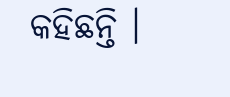କହିଛନ୍ତି ।